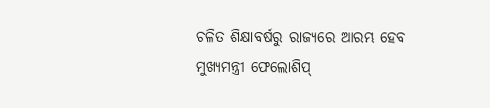ଚଳିତ ଶିକ୍ଷାବର୍ଷରୁ ରାଜ୍ୟରେ ଆରମ୍ଭ ହେବ ମୁଖ୍ୟମନ୍ତ୍ରୀ ଫେଲୋଶିପ୍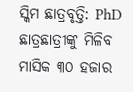ସ୍କିମ ଛାତ୍ରବୃତ୍ତି: PhD ଛାତ୍ରଛାତ୍ରୀଙ୍କୁ ମିଳିବ ମାସିକ ୩୦ ହଜାର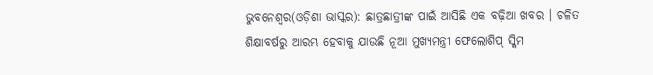ଭୁବନେଶ୍ୱର(ଓଡ଼ିଶା ଭାସ୍କର): ଛାତ୍ରଛାତ୍ରୀଙ୍କ ପାଇଁ ଆସିଛି ଏକ ବଢ଼ିଆ ଖବର । ଚଳିତ ଶିକ୍ଷାବର୍ଷରୁ ଆରମ୍ଭ ହେବାକୁ ଯାଉଛି ନୂଆ ମୁଖ୍ୟମନ୍ତ୍ରୀ ଫେଲୋଶିପ୍ ସ୍କିମ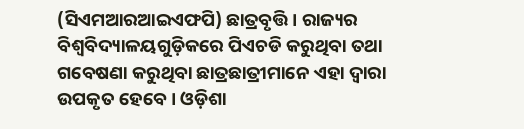(ସିଏମଆରଆଇଏଫପି) ଛାତ୍ରବୃତ୍ତି । ରାଜ୍ୟର ବିଶ୍ୱବିଦ୍ୟାଳୟଗୁଡ଼ିକରେ ପିଏଚଡି କରୁଥିବା ତଥା ଗବେଷଣା କରୁଥିବା ଛାତ୍ରଛାତ୍ରୀମାନେ ଏହା ଦ୍ୱାରା ଉପକୃତ ହେବେ । ଓଡ଼ିଶା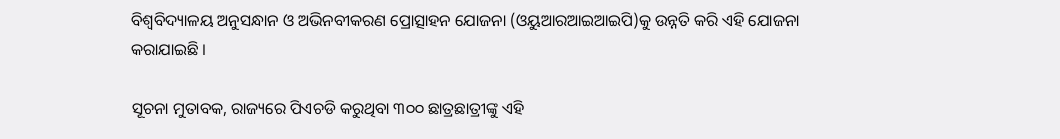ବିଶ୍ୱବିଦ୍ୟାଳୟ ଅନୁସନ୍ଧାନ ଓ ଅଭିନବୀକରଣ ପ୍ରୋତ୍ସାହନ ଯୋଜନା (ଓୟୁଆରଆଇଆଇପି)କୁ ଉନ୍ନତି କରି ଏହି ଯୋଜନା କରାଯାଇଛି ।

ସୂଚନା ମୁତାବକ, ରାଜ୍ୟରେ ପିଏଚଡି କରୁଥିବା ୩୦୦ ଛାତ୍ରଛାତ୍ରୀଙ୍କୁ ଏହି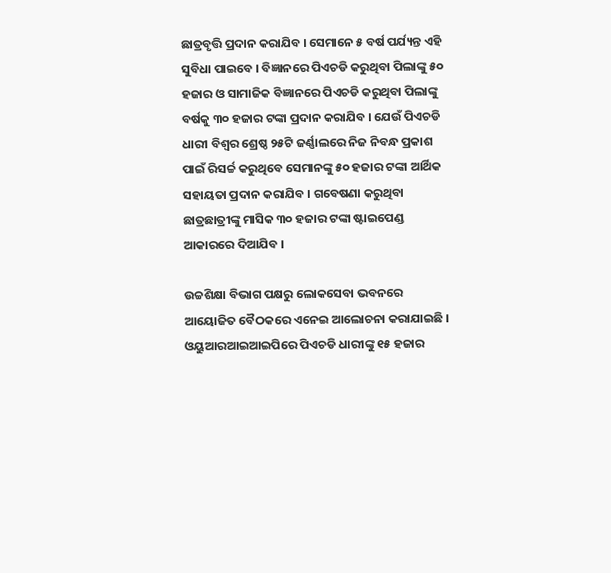ଛାତ୍ରବୃତ୍ତି ପ୍ରଦାନ କରାଯିବ । ସେମାନେ ୫ ବର୍ଷ ପର୍ଯ୍ୟନ୍ତ ଏହି ସୁବିଧା ପାଇବେ । ବିଜ୍ଞାନରେ ପିଏଚଡି କରୁଥିବା ପିଲାଙ୍କୁ ୫୦ ହଜାର ଓ ସାମାଜିକ ବିଜ୍ଞାନରେ ପିଏଚଡି କରୁଥିବା ପିଲାଙ୍କୁ ବର୍ଷକୁ ୩୦ ହଜାର ଟଙ୍କା ପ୍ରଦାନ କରାଯିବ । ଯେଉଁ ପିଏଚଡି ଧାରୀ ବିଶ୍ୱର ଶ୍ରେଷ୍ଠ ୨୫ଟି ଜର୍ଣ୍ଣାଲରେ ନିଜ ନିବନ୍ଧ ପ୍ରକାଶ ପାଇଁ ରିସର୍ଚ୍ଚ କରୁଥିବେ ସେମାନଙ୍କୁ ୫୦ ହଜାର ଟଙ୍କା ଆର୍ଥିକ ସହାୟତା ପ୍ରଦାନ କରାଯିବ । ଗବେଷଣା କରୁଥିବା ଛାତ୍ରଛାତ୍ରୀଙ୍କୁ ମାସିକ ୩୦ ହଜାର ଟଙ୍କା ଷ୍ଟାଇପେଣ୍ଡ ଆକାରରେ ଦିଆଯିବ ।

ଉଚ୍ଚଶିକ୍ଷା ବିଭାଗ ପକ୍ଷରୁ ଲୋକସେବା ଭବନରେ ଆୟୋଜିତ ବୈଠକରେ ଏନେଇ ଆଲୋଚନା କରାଯାଇଛି । ଓୟୁଆରଆଇଆଇପିରେ ପିଏଚଡି ଧାରୀଙ୍କୁ ୧୫ ହଜାର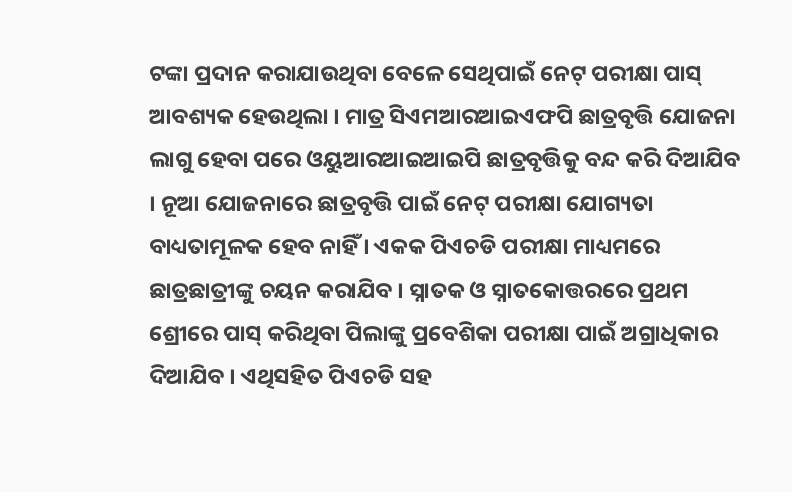ଟଙ୍କା ପ୍ରଦାନ କରାଯାଉଥିବା ବେଳେ ସେଥିପାଇଁ ନେଟ୍ ପରୀକ୍ଷା ପାସ୍ ଆବଶ୍ୟକ ହେଉଥିଲା । ମାତ୍ର ସିଏମଆରଆଇଏଫପି ଛାତ୍ରବୃତ୍ତି ଯୋଜନା ଲାଗୁ ହେବା ପରେ ଓୟୁଆରଆଇଆଇପି ଛାତ୍ରବୃତ୍ତିକୁ ବନ୍ଦ କରି ଦିଆଯିବ । ନୂଆ ଯୋଜନାରେ ଛାତ୍ରବୃତ୍ତି ପାଇଁ ନେଟ୍ ପରୀକ୍ଷା ଯୋଗ୍ୟତା ବାଧ୍ୟତାମୂଳକ ହେବ ନାହିଁ । ଏକକ ପିଏଚଡି ପରୀକ୍ଷା ମାଧ୍ୟମରେ ଛାତ୍ରଛାତ୍ରୀଙ୍କୁ ଚୟନ କରାଯିବ । ସ୍ନାତକ ଓ ସ୍ନାତକୋତ୍ତରରେ ପ୍ରଥମ ଶ୍ରେୀରେ ପାସ୍ କରିଥିବା ପିଲାଙ୍କୁ ପ୍ରବେଶିକା ପରୀକ୍ଷା ପାଇଁ ଅଗ୍ରାଧିକାର ଦିଆଯିବ । ଏଥିସହିତ ପିଏଚଡି ସହ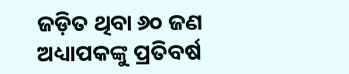ଜଡ଼ିତ ଥିବା ୬୦ ଜଣ ଅଧ୍ୟାପକଙ୍କୁ ପ୍ରତିବର୍ଷ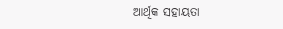ଆର୍ଥିକ ସହାୟତା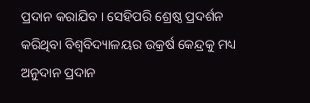ପ୍ରଦାନ କରାଯିବ । ସେହିପରି ଶ୍ରେଷ୍ଠ ପ୍ରଦର୍ଶନ କରିଥିବା ବିଶ୍ୱବିଦ୍ୟାଳୟର ଉକ୍ରର୍ଷ କେନ୍ଦ୍ରକୁ ମଧ୍ୟ ଅନୁଦାନ ପ୍ରଦାନ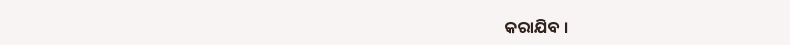କରାଯିବ ।